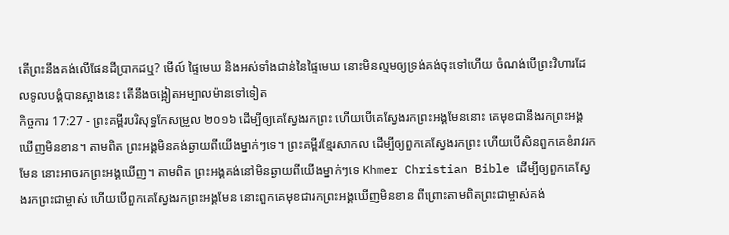តើព្រះនឹងគង់លើផែនដីប្រាកដឬ? មើល៍ ផ្ទៃមេឃ និងអស់ទាំងជាន់នៃផ្ទៃមេឃ នោះមិនល្មមឲ្យទ្រង់គង់ចុះទៅហើយ ចំណង់បើព្រះវិហារដែលទូលបង្គំបានស្អាងនេះ តើនឹងចង្អៀតអម្បាលម៉ានទៅទៀត
កិច្ចការ 17:27 - ព្រះគម្ពីរបរិសុទ្ធកែសម្រួល ២០១៦ ដើម្បីឲ្យគេស្វែងរកព្រះ ហើយបើគេស្វែងរកព្រះអង្គមែននោះ គេមុខជានឹងរកព្រះអង្គឃើញមិនខាន។ តាមពិត ព្រះអង្គមិនគង់ឆ្ងាយពីយើងម្នាក់ៗទេ។ ព្រះគម្ពីរខ្មែរសាកល ដើម្បីឲ្យពួកគេស្វែងរកព្រះ ហើយបើសិនពួកគេខំរាវរកមែន នោះអាចរកព្រះអង្គឃើញ។ តាមពិត ព្រះអង្គគង់នៅមិនឆ្ងាយពីយើងម្នាក់ៗទេ Khmer Christian Bible ដើម្បីឲ្យពួកគេស្វែងរកព្រះជាម្ចាស់ ហើយបើពួកគេស្វែងរកព្រះអង្គមែន នោះពួកគេមុខជារកព្រះអង្គឃើញមិនខាន ពីព្រោះតាមពិតព្រះជាម្ចាស់គង់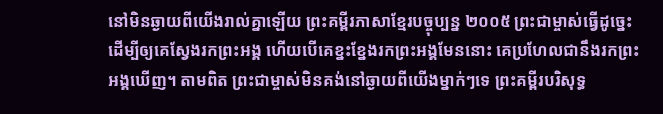នៅមិនឆ្ងាយពីយើងរាល់គ្នាឡើយ ព្រះគម្ពីរភាសាខ្មែរបច្ចុប្បន្ន ២០០៥ ព្រះជាម្ចាស់ធ្វើដូច្នេះ ដើម្បីឲ្យគេស្វែងរកព្រះអង្គ ហើយបើគេខ្នះខ្នែងរកព្រះអង្គមែននោះ គេប្រហែលជានឹងរកព្រះអង្គឃើញ។ តាមពិត ព្រះជាម្ចាស់មិនគង់នៅឆ្ងាយពីយើងម្នាក់ៗទេ ព្រះគម្ពីរបរិសុទ្ធ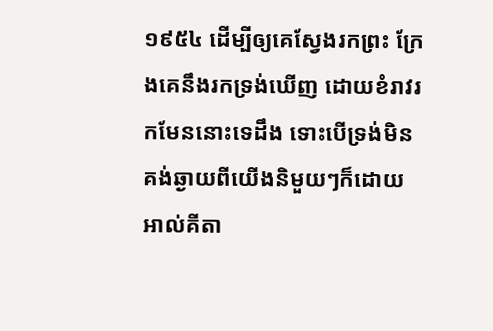១៩៥៤ ដើម្បីឲ្យគេស្វែងរកព្រះ ក្រែងគេនឹងរកទ្រង់ឃើញ ដោយខំរាវរកមែននោះទេដឹង ទោះបើទ្រង់មិនគង់ឆ្ងាយពីយើងនិមួយៗក៏ដោយ អាល់គីតា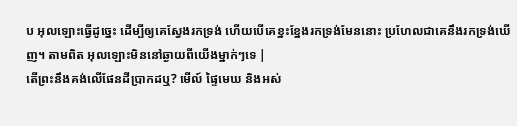ប អុលឡោះធ្វើដូច្នេះ ដើម្បីឲ្យគេស្វែងរកទ្រង់ ហើយបើគេខ្នះខ្នែងរកទ្រង់មែននោះ ប្រហែលជាគេនឹងរកទ្រង់ឃើញ។ តាមពិត អុលឡោះមិននៅឆ្ងាយពីយើងម្នាក់ៗទេ |
តើព្រះនឹងគង់លើផែនដីប្រាកដឬ? មើល៍ ផ្ទៃមេឃ និងអស់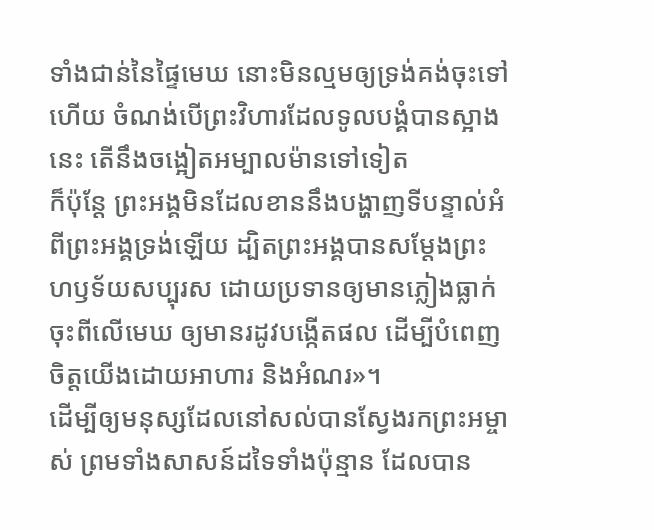ទាំងជាន់នៃផ្ទៃមេឃ នោះមិនល្មមឲ្យទ្រង់គង់ចុះទៅហើយ ចំណង់បើព្រះវិហារដែលទូលបង្គំបានស្អាងនេះ តើនឹងចង្អៀតអម្បាលម៉ានទៅទៀត
ក៏ប៉ុន្តែ ព្រះអង្គមិនដែលខាននឹងបង្ហាញទីបន្ទាល់អំពីព្រះអង្គទ្រង់ឡើយ ដ្បិតព្រះអង្គបានសម្តែងព្រះហឫទ័យសប្បុរស ដោយប្រទានឲ្យមានភ្លៀងធ្លាក់ចុះពីលើមេឃ ឲ្យមានរដូវបង្កើតផល ដើម្បីបំពេញចិត្តយើងដោយអាហារ និងអំណរ»។
ដើម្បីឲ្យមនុស្សដែលនៅសល់បានស្វែងរកព្រះអម្ចាស់ ព្រមទាំងសាសន៍ដទៃទាំងប៉ុន្មាន ដែលបាន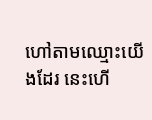ហៅតាមឈ្មោះយើងដែរ នេះហើ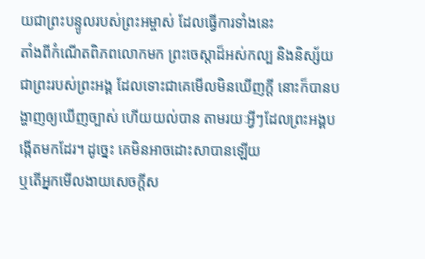យជាព្រះបន្ទូលរបស់ព្រះអម្ចាស់ ដែលធ្វើការទាំងនេះ
តាំងពីកំណើតពិភពលោកមក ព្រះចេស្តាដ៏អស់កល្ប និងនិស្ស័យជាព្រះរបស់ព្រះអង្គ ដែលទោះជាគេមើលមិនឃើញក្ដី នោះក៏បានបង្ហាញឲ្យឃើញច្បាស់ ហើយយល់បាន តាមរយៈអ្វីៗដែលព្រះអង្គបង្កើតមកដែរ។ ដូច្នេះ គេមិនអាចដោះសាបានឡើយ
ឬតើអ្នកមើលងាយសេចក្តីស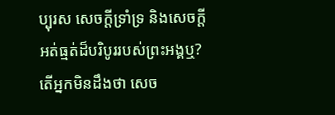ប្បុរស សេចក្តីទ្រាំទ្រ និងសេចក្តីអត់ធ្មត់ដ៏បរិបូររបស់ព្រះអង្គឬ? តើអ្នកមិនដឹងថា សេច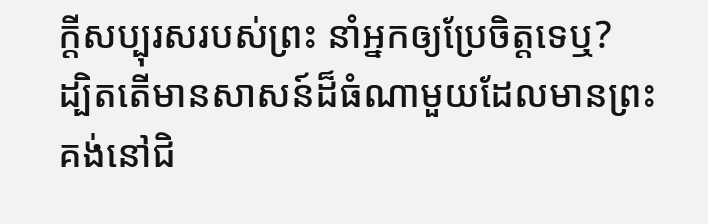ក្តីសប្បុរសរបស់ព្រះ នាំអ្នកឲ្យប្រែចិត្តទេឬ?
ដ្បិតតើមានសាសន៍ដ៏ធំណាមួយដែលមានព្រះគង់នៅជិ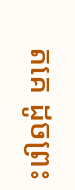តគេ ដូចព្រះ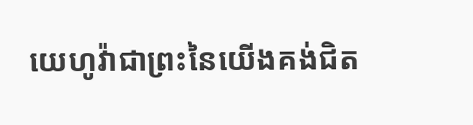យេហូវ៉ាជាព្រះនៃយើងគង់ជិត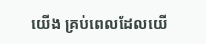យើង គ្រប់ពេលដែលយើ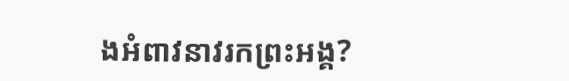ងអំពាវនាវរកព្រះអង្គ?